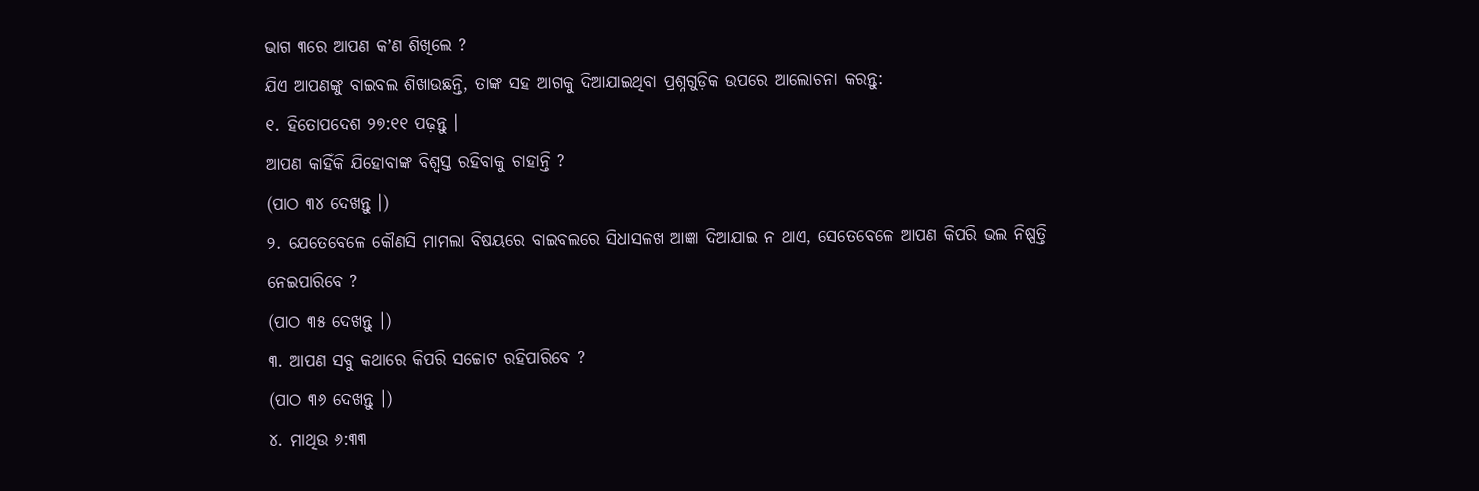ଭାଗ ୩ରେ ଆପଣ କʼଣ ଶିଖିଲେ ?
ଯିଏ ଆପଣଙ୍କୁ ବାଇବଲ ଶିଖାଉଛନ୍ତି, ତାଙ୍କ ସହ ଆଗକୁ ଦିଆଯାଇଥିବା ପ୍ରଶ୍ନଗୁଡ଼ିକ ଉପରେ ଆଲୋଚନା କରନ୍ତୁ:
୧. ହିତୋପଦେଶ ୨୭:୧୧ ପଢ଼ନ୍ତୁ ।
ଆପଣ କାହିଁକି ଯିହୋବାଙ୍କ ବିଶ୍ୱସ୍ତ ରହିବାକୁ ଚାହାନ୍ତି ?
(ପାଠ ୩୪ ଦେଖନ୍ତୁ ।)
୨. ଯେତେବେଳେ କୌଣସି ମାମଲା ବିଷୟରେ ବାଇବଲରେ ସିଧାସଳଖ ଆଜ୍ଞା ଦିଆଯାଇ ନ ଥାଏ, ସେତେବେଳେ ଆପଣ କିପରି ଭଲ ନିଷ୍ପତ୍ତି ନେଇପାରିବେ ?
(ପାଠ ୩୫ ଦେଖନ୍ତୁ ।)
୩. ଆପଣ ସବୁ କଥାରେ କିପରି ସଚ୍ଚୋଟ ରହିପାରିବେ ?
(ପାଠ ୩୬ ଦେଖନ୍ତୁ ।)
୪. ମାଥିଉ ୬:୩୩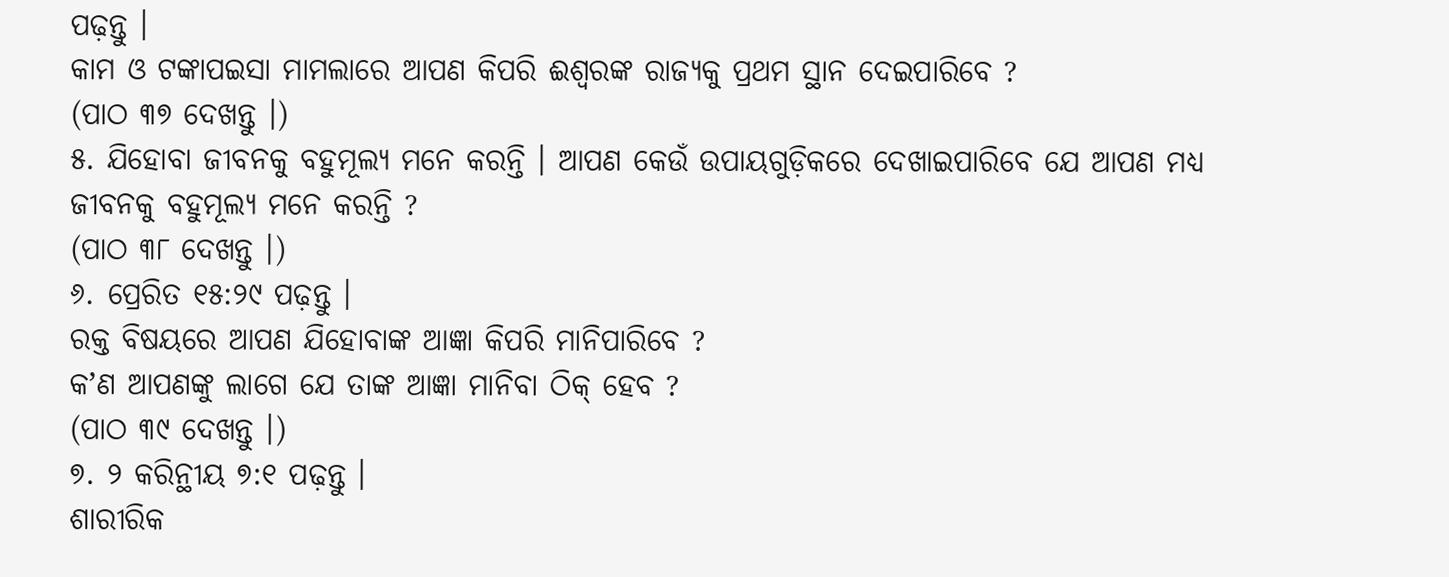ପଢ଼ନ୍ତୁ ।
କାମ ଓ ଟଙ୍କାପଇସା ମାମଲାରେ ଆପଣ କିପରି ଈଶ୍ୱରଙ୍କ ରାଜ୍ୟକୁ ପ୍ରଥମ ସ୍ଥାନ ଦେଇପାରିବେ ?
(ପାଠ ୩୭ ଦେଖନ୍ତୁ ।)
୫. ଯିହୋବା ଜୀବନକୁ ବହୁମୂଲ୍ୟ ମନେ କରନ୍ତି । ଆପଣ କେଉଁ ଉପାୟଗୁଡ଼ିକରେ ଦେଖାଇପାରିବେ ଯେ ଆପଣ ମଧ୍ୟ ଜୀବନକୁ ବହୁମୂଲ୍ୟ ମନେ କରନ୍ତି ?
(ପାଠ ୩୮ ଦେଖନ୍ତୁ ।)
୬. ପ୍ରେରିତ ୧୫:୨୯ ପଢ଼ନ୍ତୁ ।
ରକ୍ତ ବିଷୟରେ ଆପଣ ଯିହୋବାଙ୍କ ଆଜ୍ଞା କିପରି ମାନିପାରିବେ ?
କʼଣ ଆପଣଙ୍କୁ ଲାଗେ ଯେ ତାଙ୍କ ଆଜ୍ଞା ମାନିବା ଠିକ୍ ହେବ ?
(ପାଠ ୩୯ ଦେଖନ୍ତୁ ।)
୭. ୨ କରିନ୍ଥୀୟ ୭:୧ ପଢ଼ନ୍ତୁ ।
ଶାରୀରିକ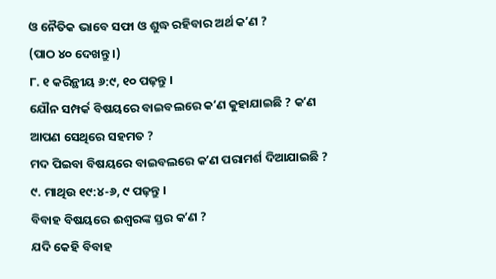ଓ ନୈତିକ ଭାବେ ସଫା ଓ ଶୁଦ୍ଧ ରହିବାର ଅର୍ଥ କʼଣ ?
(ପାଠ ୪୦ ଦେଖନ୍ତୁ ।)
୮. ୧ କରିନ୍ଥୀୟ ୬:୯, ୧୦ ପଢ଼ନ୍ତୁ ।
ଯୌନ ସମ୍ପର୍କ ବିଷୟରେ ବାଇବଲରେ କʼଣ କୁହାଯାଇଛି ? କʼଣ ଆପଣ ସେଥିରେ ସହମତ ?
ମଦ ପିଇବା ବିଷୟରେ ବାଇବଲରେ କʼଣ ପରାମର୍ଶ ଦିଆଯାଇଛି ?
୯. ମାଥିଉ ୧୯:୪-୬, ୯ ପଢ଼ନ୍ତୁ ।
ବିବାହ ବିଷୟରେ ଈଶ୍ୱରଙ୍କ ସ୍ତର କʼଣ ?
ଯଦି କେହି ବିବାହ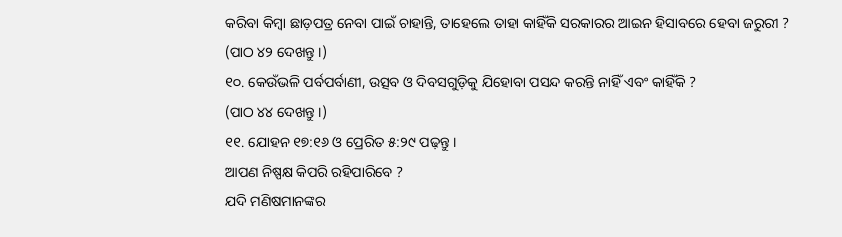କରିବା କିମ୍ବା ଛାଡ଼ପତ୍ର ନେବା ପାଇଁ ଚାହାନ୍ତି, ତାହେଲେ ତାହା କାହିଁକି ସରକାରର ଆଇନ ହିସାବରେ ହେବା ଜରୁରୀ ?
(ପାଠ ୪୨ ଦେଖନ୍ତୁ ।)
୧୦. କେଉଁଭଳି ପର୍ବପର୍ବାଣୀ, ଉତ୍ସବ ଓ ଦିବସଗୁଡ଼ିକୁ ଯିହୋବା ପସନ୍ଦ କରନ୍ତି ନାହିଁ ଏବଂ କାହିଁକି ?
(ପାଠ ୪୪ ଦେଖନ୍ତୁ ।)
୧୧. ଯୋହନ ୧୭:୧୬ ଓ ପ୍ରେରିତ ୫:୨୯ ପଢ଼ନ୍ତୁ ।
ଆପଣ ନିଷ୍ପକ୍ଷ କିପରି ରହିପାରିବେ ?
ଯଦି ମଣିଷମାନଙ୍କର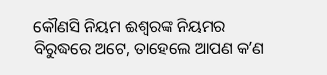କୌଣସି ନିୟମ ଈଶ୍ୱରଙ୍କ ନିୟମର ବିରୁଦ୍ଧରେ ଅଟେ, ତାହେଲେ ଆପଣ କʼଣ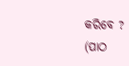କରିବେ ?
(ପାଠ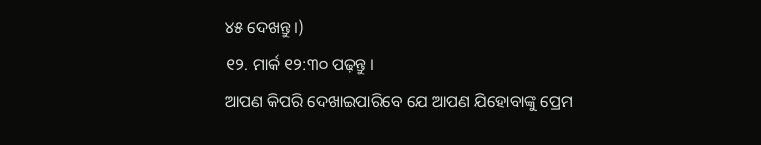୪୫ ଦେଖନ୍ତୁ ।)
୧୨. ମାର୍କ ୧୨:୩୦ ପଢ଼ନ୍ତୁ ।
ଆପଣ କିପରି ଦେଖାଇପାରିବେ ଯେ ଆପଣ ଯିହୋବାଙ୍କୁ ପ୍ରେମ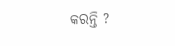କରନ୍ତି ?